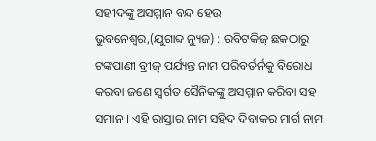ସହୀଦଙ୍କୁ ଅସମ୍ମାନ ବନ୍ଦ ହେଉ
ଭୁବନେଶ୍ୱର,(ଯୁଗାବ୍ଦ ନ୍ୟୁଜ) : ରବିଟକିଜ୍ ଛକଠାରୁ ଟଙ୍କପାଣୀ ବ୍ରୀଜ୍ ପର୍ଯ୍ୟନ୍ତ ନାମ ପରିବର୍ତର୍ନକୁ ବିରୋଧ କରବା ଜଣେ ସ୍ୱର୍ଗତ ସୈନିକଙ୍କୁ ଅସମ୍ମାନ କରିବା ସହ ସମାନ । ଏହି ରାସ୍ତାର ନାମ ସହିଦ ଦିବାକର ମାର୍ଗ ନାମ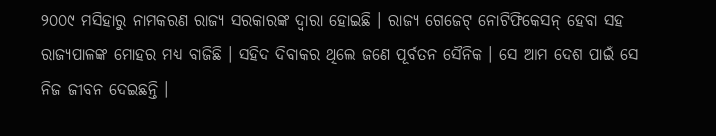୨୦୦୯ ମସିହାରୁ ନାମକରଣ ରାଜ୍ୟ ସରକାରଙ୍କ ଦ୍ୱାରା ହୋଇଛି । ରାଜ୍ୟ ଗେଜେଟ୍ ନୋଟିଫିକେସନ୍ ହେବା ସହ ରାଜ୍ୟପାଳଙ୍କ ମୋହର ମଧ୍ୟ ବାଜିଛି । ସହିଦ ଦିବାକର ଥିଲେ ଜଣେ ପୂର୍ବତନ ସୈନିକ । ସେ ଆମ ଦେଶ ପାଇଁ ସେ ନିଜ ଜୀବନ ଦେଇଛନ୍ତି ।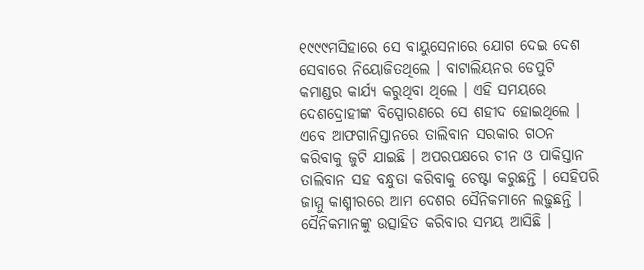୧୯୯୯ମସିହାରେ ସେ ବାୟୁସେନାରେ ଯୋଗ ଦେଇ ଦେଶ ସେବାରେ ନିୟୋଜିତଥିଲେ । ବାଟାଲିୟନର ଡେପୁଟି କମାଣ୍ଡର କାର୍ଯ୍ୟ କରୁଥିବା ଥିଲେ । ଏହି ସମୟରେ ଦେଶଦ୍ରୋହୀଙ୍କ ବିସ୍ପୋରଣରେ ସେ ଶହୀଦ ହୋଇଥିଲେ । ଏବେ ଆଫଗାନିସ୍ତାନରେ ତାଲିବାନ ସରକାର ଗଠନ କରିବାକୁ ଜୁଟି ଯାଇଛି । ଅପରପକ୍ଷରେ ଚୀନ ଓ ପାକିସ୍ତାନ ତାଲିବାନ ସହ ବନ୍ଧୁତା କରିବାକୁ ଚେଷ୍ଟା କରୁଛନ୍ତି । ସେହିପରି ଜାମ୍ମୁ କାଶ୍ମୀରରେ ଆମ ଦେଶର ସୈନିକମାନେ ଲଢ଼ୁଛନ୍ତି । ସୈନିକମାନଙ୍କୁ ଉତ୍ସାହିତ କରିବାର ସମୟ ଆସିଛି ।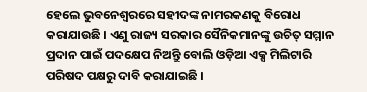ହେଲେ ଭୁବନେଶ୍ୱରରେ ସହୀଦଙ୍କ ନାମରକଣକୁ ବିରୋଧ କରାଯାଉଛି । ଏଣୁ ରାଜ୍ୟ ସରକାର ସୈନିକମାନଙ୍କୁ ଉଚିତ୍ ସମ୍ମାନ ପ୍ରଦାନ ପାଇଁ ପଦକ୍ଷେପ ନିଅନ୍ତିୁ ବୋଲି ଓଡ଼ିଆ ଏକ୍ସ ମିଲିଟାରି ପରିଷଦ ପକ୍ଷରୁ ଦାବି କରାଯାଇଛି ।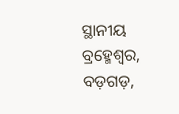ସ୍ଥାନୀୟ ବ୍ରହ୍ମେଶ୍ୱର, ବଡ଼ଗଡ଼,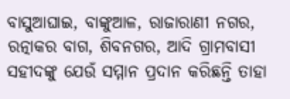ବାସୁଆଘାଇ, ବାଙ୍କୁଆଳ, ରାଜାରାଣୀ ନଗର, ରତ୍ନାକର ବାଗ, ଶିବନଗର, ଆଦି ଗ୍ରାମବାସୀ ସହୀଦଙ୍କୁ ଯେଉଁ ସମ୍ମାନ ପ୍ରଦାନ କରିଛନ୍ତି ତାହା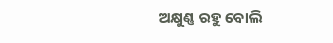ଅକ୍ଷୁଣ୍ଣ ରହୁ ବୋଲି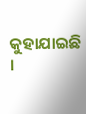କୁହାଯାଇଛି ।